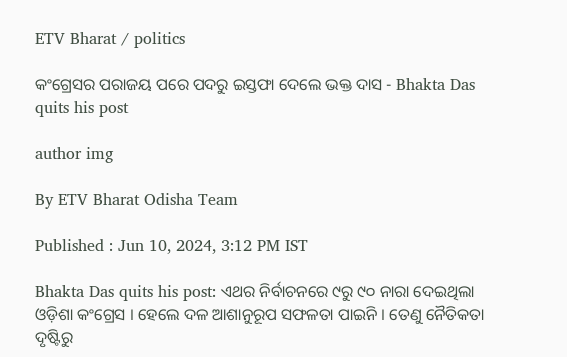ETV Bharat / politics

କଂଗ୍ରେସର ପରାଜୟ ପରେ ପଦରୁ ଇସ୍ତଫା ଦେଲେ ଭକ୍ତ ଦାସ - Bhakta Das quits his post

author img

By ETV Bharat Odisha Team

Published : Jun 10, 2024, 3:12 PM IST

Bhakta Das quits his post: ଏଥର ନିର୍ବାଚନରେ ୯ରୁ ୯୦ ନାରା ଦେଇଥିଲା ଓଡ଼ିଶା କଂଗ୍ରେସ । ହେଲେ ଦଳ ଆଶାନୁରୂପ ସଫଳତା ପାଇନି । ତେଣୁ ନୈତିକତା ଦୃଷ୍ଟିରୁ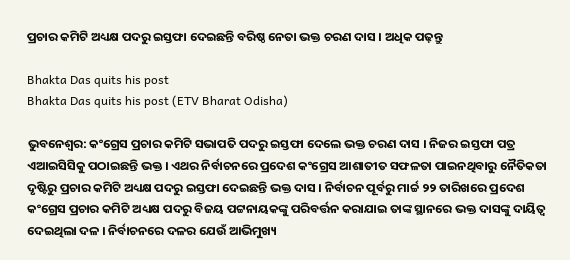ପ୍ରଚାର କମିଟି ଅଧ୍ୟକ୍ଷ ପଦରୁ ଇସ୍ତଫା ଦେଇଛନ୍ତି ବରିଷ୍ଠ ନେତା ଭକ୍ତ ଚରଣ ଦାସ । ଅଧିକ ପଢ଼ନ୍ତୁ

Bhakta Das quits his post
Bhakta Das quits his post (ETV Bharat Odisha)

ଭୁବନେଶ୍ବର: କଂଗ୍ରେସ ପ୍ରଚାର କମିଟି ସଭାପତି ପଦରୁ ଇସ୍ତଫା ଦେଲେ ଭକ୍ତ ଚରଣ ଦାସ । ନିଜର ଇସ୍ତଫା ପତ୍ର ଏଆଇସିସିକୁ ପଠାଇଛନ୍ତି ଭକ୍ତ । ଏଥର ନିର୍ବାଚନରେ ପ୍ରଦେଶ କଂଗ୍ରେସ ଆଶାତୀତ ସଫଳତା ପାଇନଥିବାରୁ ନୈତିକତା ଦୃଷ୍ଟିରୁ ପ୍ରଚାର କମିଟି ଅଧ୍ୟକ୍ଷ ପଦରୁ ଇସ୍ତଫା ଦେଇଛନ୍ତି ଭକ୍ତ ଦାସ । ନିର୍ବାଚନ ପୂର୍ବରୁ ମାର୍ଚ୍ଚ ୨୨ ତାରିଖରେ ପ୍ରଦେଶ କଂଗ୍ରେସ ପ୍ରଚାର କମିଟି ଅଧ୍ୟକ୍ଷ ପଦରୁ ବିଜୟ ପଟ୍ଟନାୟକଙ୍କୁ ପରିବର୍ତ୍ତନ କରାଯାଇ ତାଙ୍କ ସ୍ଥାନରେ ଭକ୍ତ ଦାସଙ୍କୁ ଦାୟିତ୍ବ ଦେଇଥିଲା ଦଳ । ନିର୍ବାଚନରେ ଦଳର ଯେଉଁ ଆଭିମୁଖ୍ୟ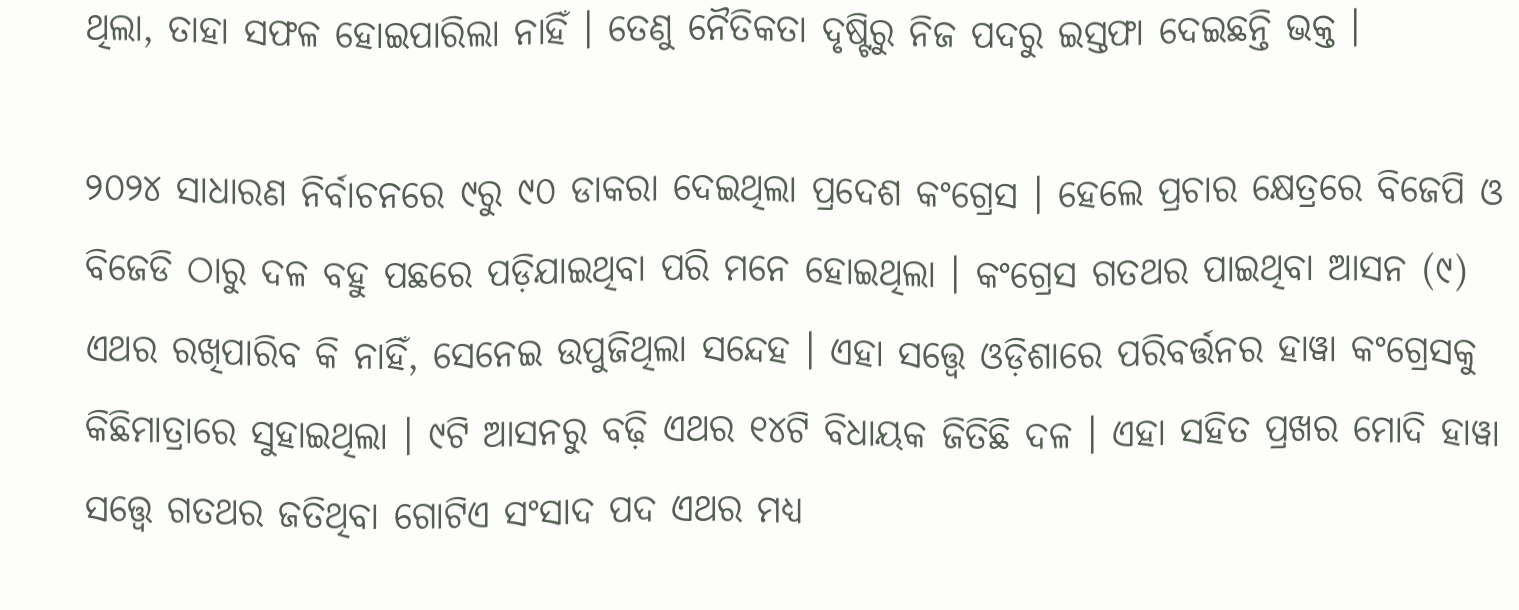ଥିଲା, ତାହା ସଫଳ ହୋଇପାରିଲା ନାହିଁ । ତେଣୁ ନୈତିକତା ଦୃଷ୍ଟିରୁ ନିଜ ପଦରୁ ଇସ୍ତଫା ଦେଇଛନ୍ତି ଭକ୍ତ ।

୨୦୨୪ ସାଧାରଣ ନିର୍ବାଚନରେ ୯ରୁ ୯୦ ଡାକରା ଦେଇଥିଲା ପ୍ରଦେଶ କଂଗ୍ରେସ । ହେଲେ ପ୍ରଚାର କ୍ଷେତ୍ରରେ ବିଜେପି ଓ ବିଜେଡି ଠାରୁ ଦଳ ବହୁ ପଛରେ ପଡ଼ିଯାଇଥିବା ପରି ମନେ ହୋଇଥିଲା । କଂଗ୍ରେସ ଗତଥର ପାଇଥିବା ଆସନ (୯) ଏଥର ରଖିପାରିବ କି ନାହିଁ, ସେନେଇ ଉପୁଜିଥିଲା ସନ୍ଦେହ । ଏହା ସତ୍ତ୍ବେ ଓଡ଼ିଶାରେ ପରିବର୍ତ୍ତନର ହାୱା କଂଗ୍ରେସକୁ କିଛିମାତ୍ରାରେ ସୁହାଇଥିଲା । ୯ଟି ଆସନରୁ ବଢ଼ି ଏଥର ୧୪ଟି ବିଧାୟକ ଜିତିଛି ଦଳ । ଏହା ସହିତ ପ୍ରଖର ମୋଦି ହାୱା ସତ୍ତ୍ବେ ଗତଥର ଜତିଥିବା ଗୋଟିଏ ସଂସାଦ ପଦ ଏଥର ମଧ୍ୟ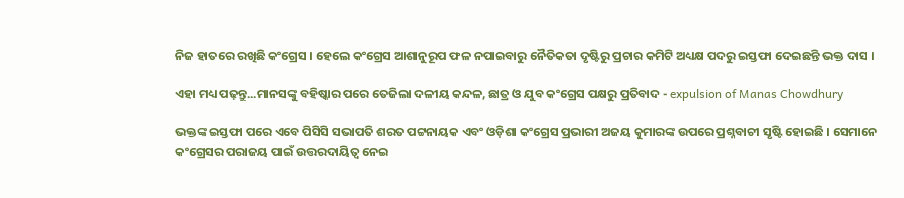ନିଜ ହାତରେ ରଖିଛି କଂଗ୍ରେସ । ହେଲେ କଂଗ୍ରେସ ଆଶାନୁରୂପ ଫଳ ନପାଇବାରୁ ନୈତିକତା ଦୃଷ୍ଟିରୁ ପ୍ରଚାର କମିଟି ଅଧ୍ୟକ୍ଷ ପଦରୁ ଇସ୍ତଫା ଦେଇଛନ୍ତି ଭକ୍ତ ଦାସ ।

ଏହା ମଧ୍ୟ ପଢ଼ନ୍ତୁ...ମାନସଙ୍କୁ ବହିଷ୍କାର ପରେ ତେଜିଲା ଦଳୀୟ କନ୍ଦଳ, ଛାତ୍ର ଓ ଯୁବ କଂଗ୍ରେସ ପକ୍ଷରୁ ପ୍ରତିବାଦ - expulsion of Manas Chowdhury

ଭକ୍ତଙ୍କ ଇସ୍ତଫା ପରେ ଏବେ ପିସିସି ସଭାପତି ଶରତ ପଟ୍ଟନାୟକ ଏବଂ ଓଡ଼ିଶା କଂଗ୍ରେସ ପ୍ରଭାରୀ ଅଜୟ କୁମାରଙ୍କ ଉପରେ ପ୍ରଶ୍ନବାଚୀ ସୃଷ୍ଟି ହୋଇଛି । ସେମାନେ କଂଗ୍ରେସର ପରାଜୟ ପାଇଁ ଉତ୍ତରଦାୟିତ୍ବ ନେଇ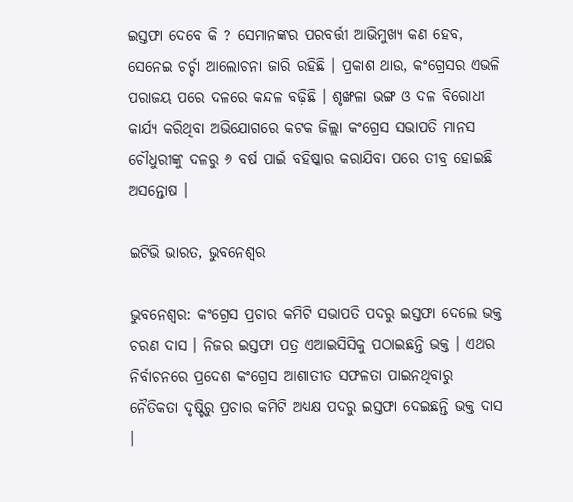ଇସ୍ତଫା ଦେବେ କି ? ସେମାନଙ୍କର ପରବର୍ତ୍ତୀ ଆଭିମୁଖ୍ୟ କଣ ହେବ, ସେନେଇ ଚର୍ଚ୍ଚା ଆଲୋଚନା ଜାରି ରହିଛି । ପ୍ରକାଶ ଥାଉ, କଂଗ୍ରେସର ଏଭଳି ପରାଜୟ ପରେ ଦଳରେ କନ୍ଦଳ ବଢ଼ିଛି । ଶୃଙ୍ଖଳା ଭଙ୍ଗ ଓ ଦଳ ବିରୋଧୀ କାର୍ଯ୍ୟ କରିଥିବା ଅଭିଯୋଗରେ କଟକ ଜିଲ୍ଲା କଂଗ୍ରେସ ସଭାପତି ମାନସ ଚୌଧୁରୀଙ୍କୁ ଦଳରୁ ୬ ବର୍ଷ ପାଇଁ ବହିଷ୍କାର କରାଯିବା ପରେ ତୀବ୍ର ହୋଇଛି ଅସନ୍ତୋଷ ।

ଇଟିଭି ଭାରତ, ଭୁବନେଶ୍ବର

ଭୁବନେଶ୍ବର: କଂଗ୍ରେସ ପ୍ରଚାର କମିଟି ସଭାପତି ପଦରୁ ଇସ୍ତଫା ଦେଲେ ଭକ୍ତ ଚରଣ ଦାସ । ନିଜର ଇସ୍ତଫା ପତ୍ର ଏଆଇସିସିକୁ ପଠାଇଛନ୍ତି ଭକ୍ତ । ଏଥର ନିର୍ବାଚନରେ ପ୍ରଦେଶ କଂଗ୍ରେସ ଆଶାତୀତ ସଫଳତା ପାଇନଥିବାରୁ ନୈତିକତା ଦୃଷ୍ଟିରୁ ପ୍ରଚାର କମିଟି ଅଧ୍ୟକ୍ଷ ପଦରୁ ଇସ୍ତଫା ଦେଇଛନ୍ତି ଭକ୍ତ ଦାସ ।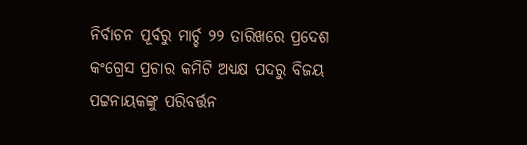ନିର୍ବାଚନ ପୂର୍ବରୁ ମାର୍ଚ୍ଚ ୨୨ ତାରିଖରେ ପ୍ରଦେଶ କଂଗ୍ରେସ ପ୍ରଚାର କମିଟି ଅଧ୍ୟକ୍ଷ ପଦରୁ ବିଜୟ ପଟ୍ଟନାୟକଙ୍କୁ ପରିବର୍ତ୍ତନ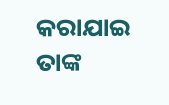କରାଯାଇ ତାଙ୍କ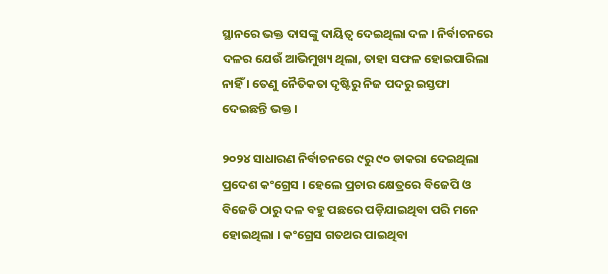ସ୍ଥାନରେ ଭକ୍ତ ଦାସଙ୍କୁ ଦାୟିତ୍ବ ଦେଇଥିଲା ଦଳ । ନିର୍ବାଚନରେ ଦଳର ଯେଉଁ ଆଭିମୁଖ୍ୟ ଥିଲା, ତାହା ସଫଳ ହୋଇପାରିଲା ନାହିଁ । ତେଣୁ ନୈତିକତା ଦୃଷ୍ଟିରୁ ନିଜ ପଦରୁ ଇସ୍ତଫା ଦେଇଛନ୍ତି ଭକ୍ତ ।

୨୦୨୪ ସାଧାରଣ ନିର୍ବାଚନରେ ୯ରୁ ୯୦ ଡାକରା ଦେଇଥିଲା ପ୍ରଦେଶ କଂଗ୍ରେସ । ହେଲେ ପ୍ରଚାର କ୍ଷେତ୍ରରେ ବିଜେପି ଓ ବିଜେଡି ଠାରୁ ଦଳ ବହୁ ପଛରେ ପଡ଼ିଯାଇଥିବା ପରି ମନେ ହୋଇଥିଲା । କଂଗ୍ରେସ ଗତଥର ପାଇଥିବା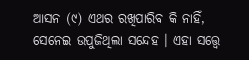ଆସନ (୯) ଏଥର ରଖିପାରିବ କି ନାହିଁ, ସେନେଇ ଉପୁଜିଥିଲା ସନ୍ଦେହ । ଏହା ସତ୍ତ୍ବେ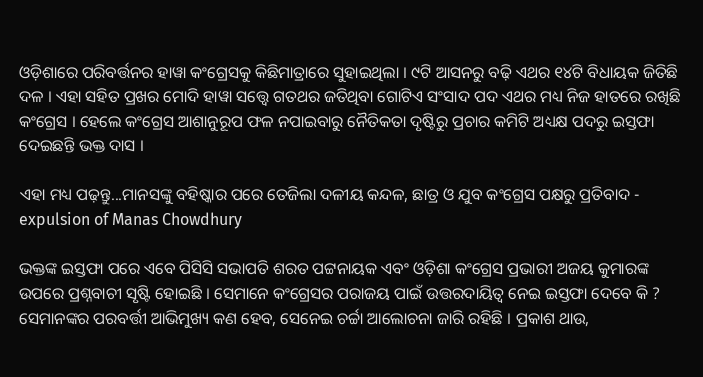ଓଡ଼ିଶାରେ ପରିବର୍ତ୍ତନର ହାୱା କଂଗ୍ରେସକୁ କିଛିମାତ୍ରାରେ ସୁହାଇଥିଲା । ୯ଟି ଆସନରୁ ବଢ଼ି ଏଥର ୧୪ଟି ବିଧାୟକ ଜିତିଛି ଦଳ । ଏହା ସହିତ ପ୍ରଖର ମୋଦି ହାୱା ସତ୍ତ୍ବେ ଗତଥର ଜତିଥିବା ଗୋଟିଏ ସଂସାଦ ପଦ ଏଥର ମଧ୍ୟ ନିଜ ହାତରେ ରଖିଛି କଂଗ୍ରେସ । ହେଲେ କଂଗ୍ରେସ ଆଶାନୁରୂପ ଫଳ ନପାଇବାରୁ ନୈତିକତା ଦୃଷ୍ଟିରୁ ପ୍ରଚାର କମିଟି ଅଧ୍ୟକ୍ଷ ପଦରୁ ଇସ୍ତଫା ଦେଇଛନ୍ତି ଭକ୍ତ ଦାସ ।

ଏହା ମଧ୍ୟ ପଢ଼ନ୍ତୁ...ମାନସଙ୍କୁ ବହିଷ୍କାର ପରେ ତେଜିଲା ଦଳୀୟ କନ୍ଦଳ, ଛାତ୍ର ଓ ଯୁବ କଂଗ୍ରେସ ପକ୍ଷରୁ ପ୍ରତିବାଦ - expulsion of Manas Chowdhury

ଭକ୍ତଙ୍କ ଇସ୍ତଫା ପରେ ଏବେ ପିସିସି ସଭାପତି ଶରତ ପଟ୍ଟନାୟକ ଏବଂ ଓଡ଼ିଶା କଂଗ୍ରେସ ପ୍ରଭାରୀ ଅଜୟ କୁମାରଙ୍କ ଉପରେ ପ୍ରଶ୍ନବାଚୀ ସୃଷ୍ଟି ହୋଇଛି । ସେମାନେ କଂଗ୍ରେସର ପରାଜୟ ପାଇଁ ଉତ୍ତରଦାୟିତ୍ବ ନେଇ ଇସ୍ତଫା ଦେବେ କି ? ସେମାନଙ୍କର ପରବର୍ତ୍ତୀ ଆଭିମୁଖ୍ୟ କଣ ହେବ, ସେନେଇ ଚର୍ଚ୍ଚା ଆଲୋଚନା ଜାରି ରହିଛି । ପ୍ରକାଶ ଥାଉ,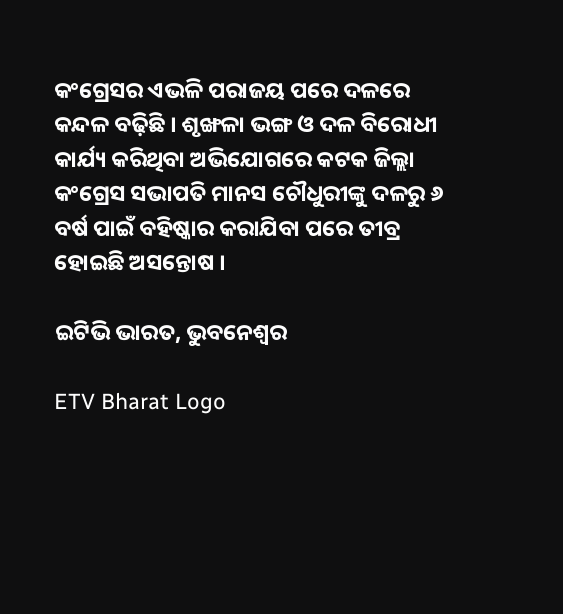କଂଗ୍ରେସର ଏଭଳି ପରାଜୟ ପରେ ଦଳରେ କନ୍ଦଳ ବଢ଼ିଛି । ଶୃଙ୍ଖଳା ଭଙ୍ଗ ଓ ଦଳ ବିରୋଧୀ କାର୍ଯ୍ୟ କରିଥିବା ଅଭିଯୋଗରେ କଟକ ଜିଲ୍ଲା କଂଗ୍ରେସ ସଭାପତି ମାନସ ଚୌଧୁରୀଙ୍କୁ ଦଳରୁ ୬ ବର୍ଷ ପାଇଁ ବହିଷ୍କାର କରାଯିବା ପରେ ତୀବ୍ର ହୋଇଛି ଅସନ୍ତୋଷ ।

ଇଟିଭି ଭାରତ, ଭୁବନେଶ୍ବର

ETV Bharat Logo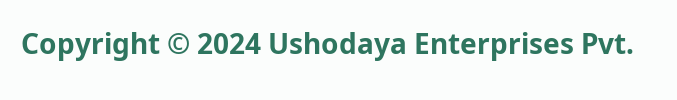Copyright © 2024 Ushodaya Enterprises Pvt.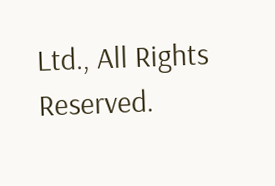Ltd., All Rights Reserved.